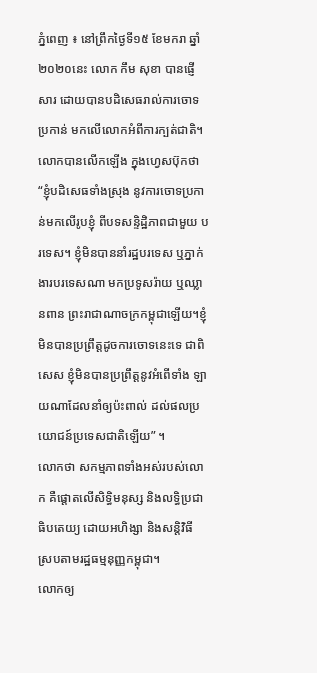ភ្នំពេញ ៖ នៅព្រឹកថ្ងៃទី១៥ ខែមករា ឆ្នាំ២០២០នេះ លោក កឹម សុខា បានផ្ញើសារ ដោយបានបដិសេធរាល់ការចោទប្រកាន់ មកលើលោកអំពីការក្បត់ជាតិ។
លោកបានលើកឡើង ក្នុងហ្វេសប៊ុកថា “ខ្ញុំបដិសេធទាំងស្រុង នូវការចោទប្រកាន់មកលើរូបខ្ញុំ ពីបទសន្ទិដ្ឋិភាពជាមួយ បរទេស។ ខ្ញុំមិនបាននាំរដ្ឋបរទេស ឬភ្នាក់ងារបរទេសណា មកប្រទូសរ៉ាយ ឬឈ្លានពាន ព្រះរាជាណាចក្រកម្ពុជាឡើយ។ខ្ញុំមិនបានប្រព្រឹត្តដូចការចោទនេះទេ ជាពិសេស ខ្ញុំមិនបានប្រព្រឹត្តនូវអំពើទាំង ឡាយណាដែលនាំឲ្យប៉ះពាល់ ដល់ផលប្រយោជន៍ប្រទេសជាតិឡើយ” ។
លោកថា សកម្មភាពទាំងអស់របស់លោក គឺផ្តោតលើសិទ្ធិមនុស្ស និងលទ្ធិប្រជាធិបតេយ្យ ដោយអហិង្សា និងសន្តិវិធី ស្របតាមរដ្ឋធម្មនុញ្ញកម្ពុជា។
លោកឲ្យ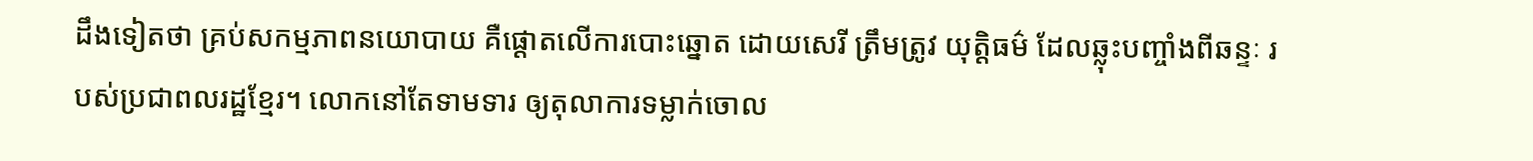ដឹងទៀតថា គ្រប់សកម្មភាពនយោបាយ គឺផ្តោតលើការបោះឆ្នោត ដោយសេរី ត្រឹមត្រូវ យុត្តិធម៌ ដែលឆ្លុះបញ្ចាំងពីឆន្ទៈ របស់ប្រជាពលរដ្ឋខ្មែរ។ លោកនៅតែទាមទារ ឲ្យតុលាការទម្លាក់ចោល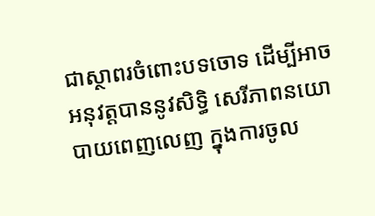ជាស្ថាពរចំពោះបទចោទ ដើម្បីអាចអនុវត្តបាននូវសិទ្ធិ សេរីភាពនយោបាយពេញលេញ ក្នុងការចូល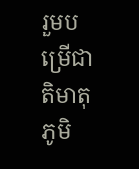រួមបម្រើជាតិមាតុភូមិ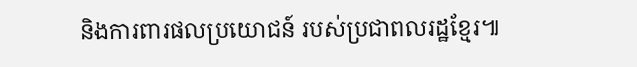និងការពារផលប្រយោជន៍ របស់ប្រជាពលរដ្ឋខ្មែរ៕